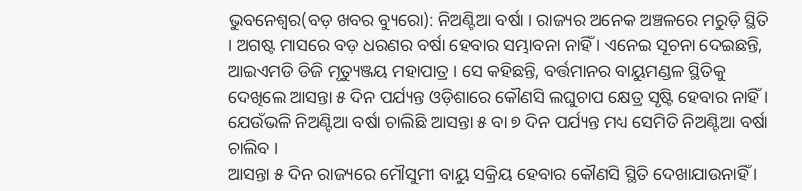ଭୁବନେଶ୍ୱର(ବଡ଼ ଖବର ବ୍ୟୁରୋ): ନିଅଣ୍ଟିଆ ବର୍ଷା । ରାଜ୍ୟର ଅନେକ ଅଞ୍ଚଳରେ ମରୁଡ଼ି ସ୍ଥିତି । ଅଗଷ୍ଟ ମାସରେ ବଡ଼ ଧରଣର ବର୍ଷା ହେବାର ସମ୍ଭାବନା ନାହିଁ । ଏନେଇ ସୂଚନା ଦେଇଛନ୍ତି, ଆଇଏମଡି ଡିଜି ମୃତ୍ୟୁଞ୍ଜୟ ମହାପାତ୍ର । ସେ କହିଛନ୍ତି, ବର୍ତ୍ତମାନର ବାୟୁମଣ୍ଡଳ ସ୍ଥିତିକୁ ଦେଖିଲେ ଆସନ୍ତା ୫ ଦିନ ପର୍ଯ୍ୟନ୍ତ ଓଡ଼ିଶାରେ କୌଣସି ଲଘୁଚାପ କ୍ଷେତ୍ର ସୃଷ୍ଟି ହେବାର ନାହିଁ । ଯେଉଁଭଳି ନିଅଣ୍ଟିଆ ବର୍ଷା ଚାଲିଛି ଆସନ୍ତା ୫ ବା ୭ ଦିନ ପର୍ଯ୍ୟନ୍ତ ମଧ୍ୟ ସେମିତି ନିଅଣ୍ଟିଆ ବର୍ଷା ଚାଲିବ ।
ଆସନ୍ତା ୫ ଦିନ ରାଜ୍ୟରେ ମୌସୁମୀ ବାୟୁ ସକ୍ରିୟ ହେବାର କୌଣସି ସ୍ଥିତି ଦେଖାଯାଉନାହିଁ ।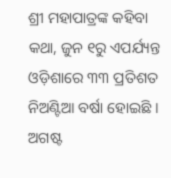ଶ୍ରୀ ମହାପାତ୍ରଙ୍କ କହିବା କଥା, ଜୁନ ୧ରୁ ଏପର୍ଯ୍ୟନ୍ତ ଓଡ଼ିଶାରେ ୩୩ ପ୍ରତିଶତ ନିଅଣ୍ଟିଆ ବର୍ଷା ହୋଇଛି । ଅଗଷ୍ଟ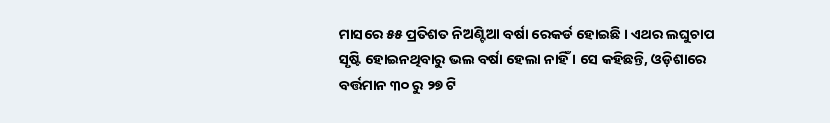ମାସରେ ୫୫ ପ୍ରତିଶତ ନିଅଣ୍ଟିଆ ବର୍ଷା ରେକର୍ଡ ହୋଇଛି । ଏଥର ଲଘୁଚାପ ସୃଷ୍ଟି ହୋଇନଥିବାରୁ ଭଲ ବର୍ଷା ହେଲା ନାହିଁ । ସେ କହିଛନ୍ତି, ଓଡ଼ିଶାରେ ବର୍ତ୍ତମାନ ୩୦ ରୁ ୨୭ ଟି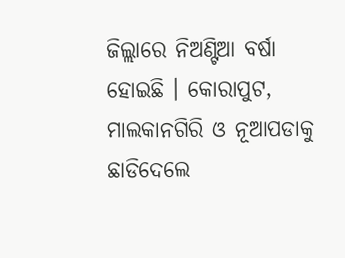ଜିଲ୍ଲାରେ ନିଅଣ୍ଟିଆ ବର୍ଷା ହୋଇଛି । କୋରାପୁଟ, ମାଲକାନଗିରି ଓ ନୂଆପଡାକୁ ଛାଡିଦେଲେ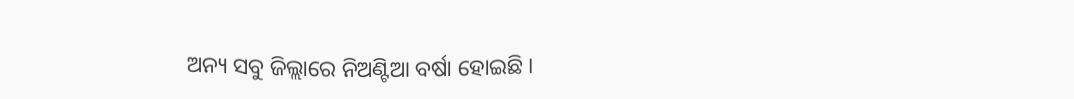ଅନ୍ୟ ସବୁ ଜିଲ୍ଲାରେ ନିଅଣ୍ଟିଆ ବର୍ଷା ହୋଇଛି ।